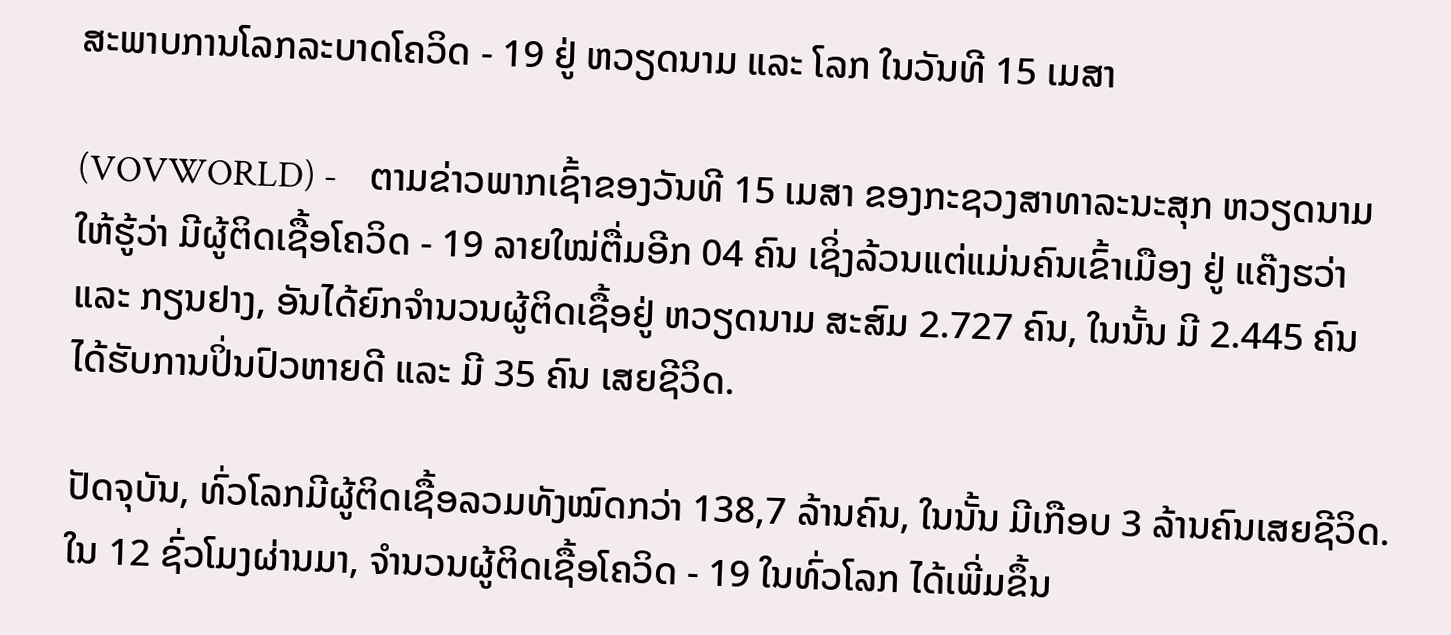ສະພາບການໂລກລະບາດໂຄວິດ - 19 ຢູ່ ຫວຽດນາມ ແລະ ໂລກ ໃນວັນທີ 15 ເມສາ

(VOVWORLD) -    ຕາມຂ່າວພາກເຊົ້າຂອງວັນທີ 15 ເມສາ ຂອງກະຊວງສາທາລະນະສຸກ ຫວຽດນາມ ໃຫ້ຮູ້ວ່າ ມີຜູ້ຕິດເຊື້ອໂຄວິດ - 19 ລາຍໃໝ່ຕື່ມອີກ 04 ຄົນ ເຊິ່ງລ້ວນແຕ່ແມ່ນຄົນເຂົ້າເມືອງ ຢູ່ ແຄ໊ງຮວ່າ ແລະ ກຽນຢາງ, ອັນໄດ້ຍົກຈຳນວນຜູ້ຕິດເຊື້ອຢູ່ ຫວຽດນາມ ສະສົມ 2.727 ຄົນ, ໃນນັ້ນ ມີ 2.445 ຄົນ ໄດ້ຮັບການປິ່ນປົວຫາຍດີ ແລະ ມີ 35 ຄົນ ເສຍຊີວິດ.

ປັດຈຸບັນ, ທົ່ວໂລກມີຜູ້ຕິດເຊື້ອລວມທັງໝົດກວ່າ 138,7 ລ້ານຄົນ, ໃນນັ້ນ ມີເກືອບ 3 ລ້ານຄົນເສຍຊີວິດ. ໃນ 12 ຊົ່ວໂມງຜ່ານມາ, ຈຳນວນຜູ້ຕິດເຊື້ອໂຄວິດ - 19 ໃນທົ່ວໂລກ ໄດ້ເພີ່ມຂຶ້ນ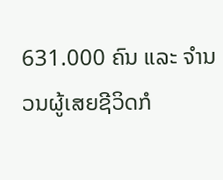631.000 ຄົນ ແລະ ຈຳນວນຜູ້ເສຍຊີວິດກໍ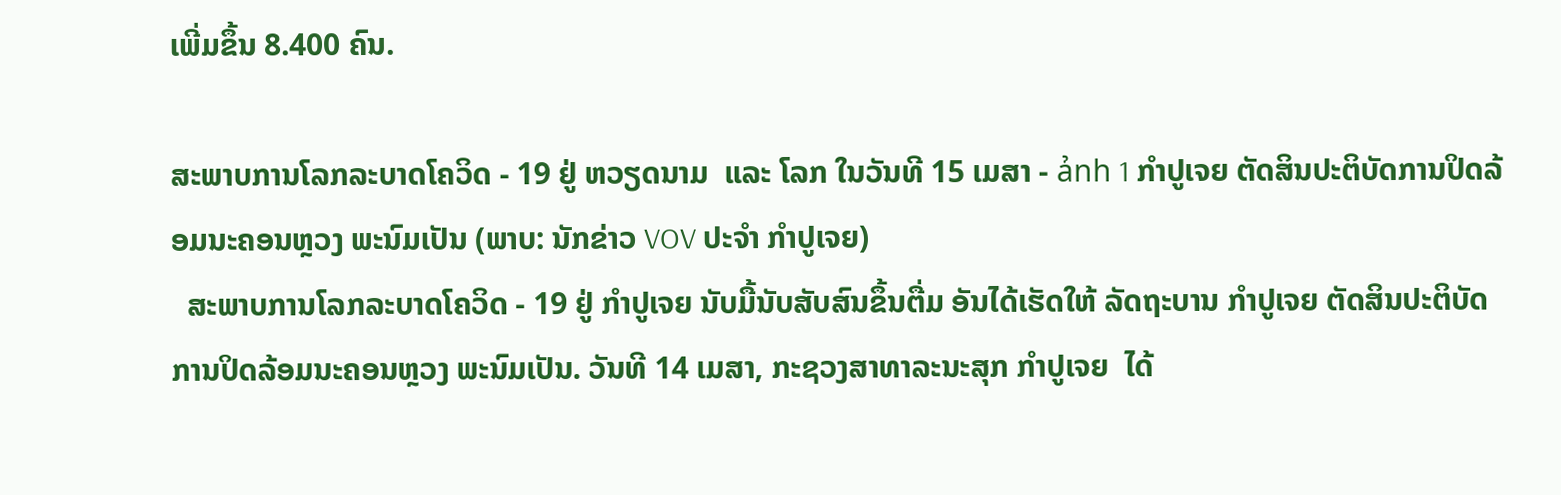ເພີ່ມຂຶ້ນ 8.400 ຄົນ.

ສະພາບການໂລກລະບາດໂຄວິດ - 19 ຢູ່ ຫວຽດນາມ  ແລະ ໂລກ ໃນວັນທີ 15 ເມສາ - ảnh 1 ກຳປູເຈຍ ຕັດສິນປະຕິບັດການປິດລ້ອມນະຄອນຫຼວງ ພະນົມເປັນ (ພາບ: ນັກຂ່າວ VOV ປະຈຳ ກຳປູເຈຍ)
  ສະພາບການໂລກລະບາດໂຄວິດ - 19 ຢູ່ ກຳປູເຈຍ ນັບມື້ນັບສັບສົນຂຶ້ນຕື່ມ ອັນໄດ້ເຮັດໃຫ້ ລັດຖະບານ ກຳປູເຈຍ ຕັດສິນປະຕິບັດການປິດລ້ອມນະຄອນຫຼວງ ພະນົມເປັນ. ວັນທີ 14 ເມສາ, ກະຊວງສາທາລະນະສຸກ ກຳປູເຈຍ  ໄດ້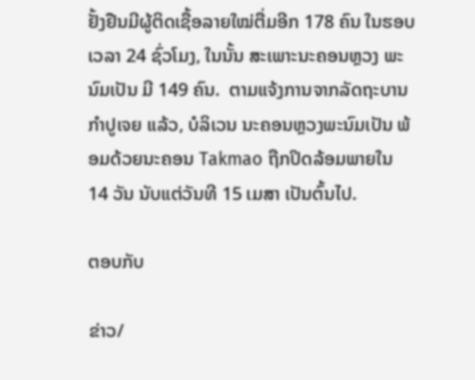ຢັ້ງຢືນມີຜູ້ຕິດເຊື້ອລາຍໃໝ່ຕື່ມອີກ 178 ຄົນ ໃນຮອບເວລາ 24 ຊົ່ວໂມງ, ໃນນັ້ນ ສະເພາະນະຄອນຫຼວງ ພະນົມເປັນ ມີ 149 ຄົນ.  ຕາມແຈ້ງການຈາກລັດຖະບານ ກຳປູເຈຍ ແລ້ວ, ບໍລິເວນ ນະຄອນຫຼວງພະນົມເປັນ ພ້ອມດ້ວຍນະຄອນ Takmao ຖືກປິດລ້ອມພາຍໃນ 14 ວັນ ນັບແຕ່ວັນທີ 15 ເມສາ ເປັນຕົ້ນໄປ.

ຕອບກັບ

ຂ່າວ/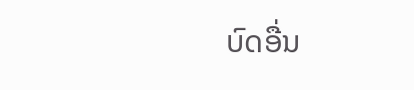ບົດອື່ນ